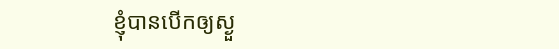ខ្ញុំបានបើកឲ្យស្ងួ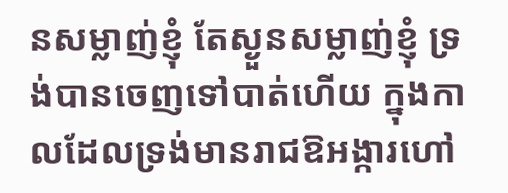នសម្លាញ់ខ្ញុំ តែស្ងួនសម្លាញ់ខ្ញុំ ទ្រង់បានចេញទៅបាត់ហើយ ក្នុងកាលដែលទ្រង់មានរាជឱអង្ការហៅ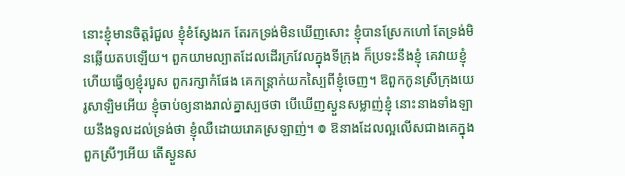នោះខ្ញុំមានចិត្តរំជួល ខ្ញុំខំស្វែងរក តែរកទ្រង់មិនឃើញសោះ ខ្ញុំបានស្រែកហៅ តែទ្រង់មិនឆ្លើយតបឡើយ។ ពួកយាមល្បាតដែលដើរក្រវែលក្នុងទីក្រុង ក៏ប្រទះនឹងខ្ញុំ គេវាយខ្ញុំ ហើយធ្វើឲ្យខ្ញុំរបួស ពួករក្សាកំផែង គេកន្ត្រាក់យកស្បៃពីខ្ញុំចេញ។ ឱពួកកូនស្រីក្រុងយេរូសាឡិមអើយ ខ្ញុំចាប់ឲ្យនាងរាល់គ្នាស្បថថា បើឃើញស្ងួនសម្លាញ់ខ្ញុំ នោះនាងទាំងឡាយនឹងទូលដល់ទ្រង់ថា ខ្ញុំឈឺដោយរោគស្រឡាញ់។ ៙ ឱនាងដែលល្អលើសជាងគេក្នុងពួកស្រីៗអើយ តើស្ងួនស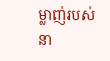ម្លាញ់របស់នា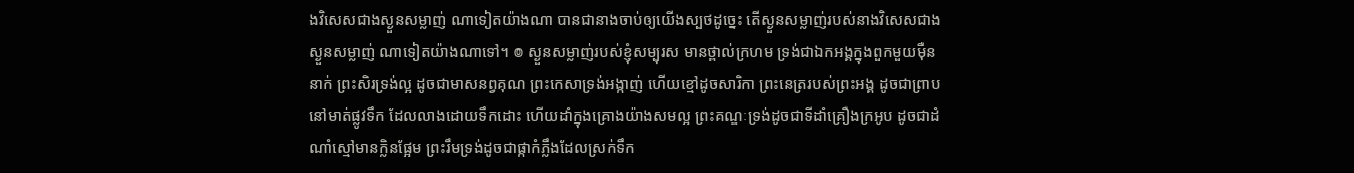ងវិសេសជាងស្ងួនសម្លាញ់ ណាទៀតយ៉ាងណា បានជានាងចាប់ឲ្យយើងស្បថដូច្នេះ តើស្ងួនសម្លាញ់របស់នាងវិសេសជាងស្ងួនសម្លាញ់ ណាទៀតយ៉ាងណាទៅ។ ៙ ស្ងួនសម្លាញ់របស់ខ្ញុំសម្បុរស មានថ្ពាល់ក្រហម ទ្រង់ជាឯកអង្គក្នុងពួកមួយម៉ឺននាក់ ព្រះសិរទ្រង់ល្អ ដូចជាមាសនព្វគុណ ព្រះកេសាទ្រង់អង្កាញ់ ហើយខ្មៅដូចសារិកា ព្រះនេត្ររបស់ព្រះអង្គ ដូចជាព្រាបនៅមាត់ផ្លូវទឹក ដែលលាងដោយទឹកដោះ ហើយដាំក្នុងគ្រោងយ៉ាងសមល្អ ព្រះគណ្ឌៈទ្រង់ដូចជាទីដាំគ្រឿងក្រអូប ដូចជាដំណាំស្មៅមានក្លិនផ្អែម ព្រះរឹមទ្រង់ដូចជាផ្កាកំភ្លឹងដែលស្រក់ទឹក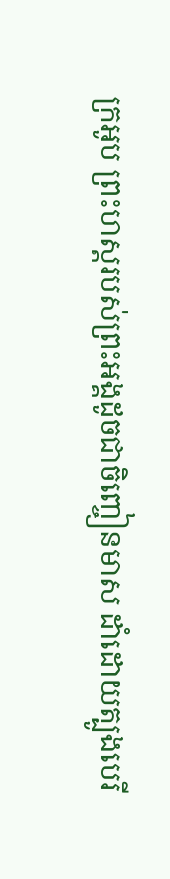ក្រអូប ព្រះហស្តរបស់ព្រះអង្គដូចជាចិញ្ចៀនមាស ដាំដោយត្បូងបេរី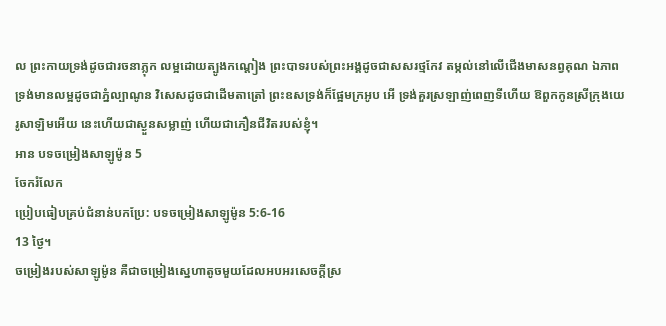ល ព្រះកាយទ្រង់ដូចជារចនាភ្លុក លម្អដោយត្បូងកណ្ដៀង ព្រះបាទរបស់ព្រះអង្គដូចជាសសរថ្មកែវ តម្កល់នៅលើជើងមាសនព្វគុណ ឯភាពទ្រង់មានលម្អដូចជាភ្នំល្បាណូន វិសេសដូចជាដើមតាត្រៅ ព្រះឧសទ្រង់ក៏ផ្អែមក្រអូប អើ ទ្រង់គួរស្រឡាញ់ពេញទីហើយ ឱពួកកូនស្រីក្រុងយេរូសាឡិមអើយ នេះហើយជាស្ងួនសម្លាញ់ ហើយជាភឿនជីវិតរបស់ខ្ញុំ។
អាន បទចម្រៀងសាឡូម៉ូន 5
ចែករំលែក
ប្រៀបធៀបគ្រប់ជំនាន់បកប្រែ: បទចម្រៀងសាឡូម៉ូន 5:6-16
13 ថ្ងៃ។
ចម្រៀងរបស់សាឡូម៉ូន គឺជាចម្រៀងស្នេហាតូចមួយដែលអបអរសេចក្តីស្រ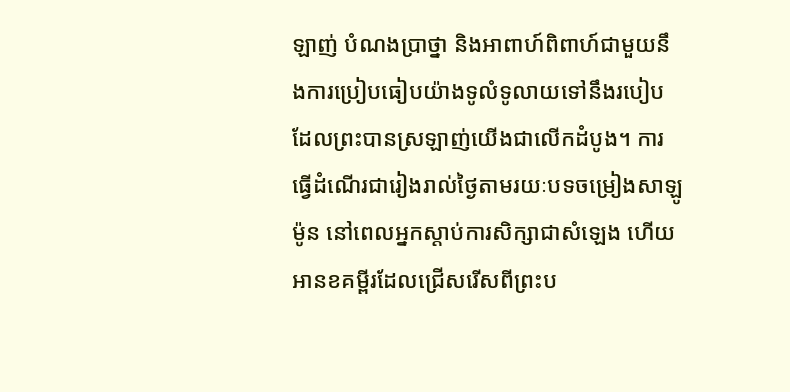ឡាញ់ បំណងប្រាថ្នា និងអាពាហ៍ពិពាហ៍ជាមួយនឹងការប្រៀបធៀបយ៉ាងទូលំទូលាយទៅនឹងរបៀបដែលព្រះបានស្រឡាញ់យើងជាលើកដំបូង។ ការធ្វើដំណើរជារៀងរាល់ថ្ងៃតាមរយៈបទចម្រៀងសាឡូម៉ូន នៅពេលអ្នកស្តាប់ការសិក្សាជាសំឡេង ហើយអានខគម្ពីរដែលជ្រើសរើសពីព្រះប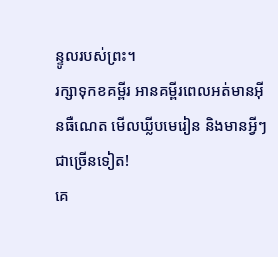ន្ទូលរបស់ព្រះ។
រក្សាទុកខគម្ពីរ អានគម្ពីរពេលអត់មានអ៊ីនធឺណេត មើលឃ្លីបមេរៀន និងមានអ្វីៗជាច្រើនទៀត!
គេ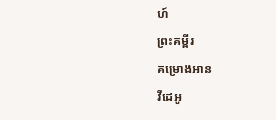ហ៍
ព្រះគម្ពីរ
គម្រោងអាន
វីដេអូ